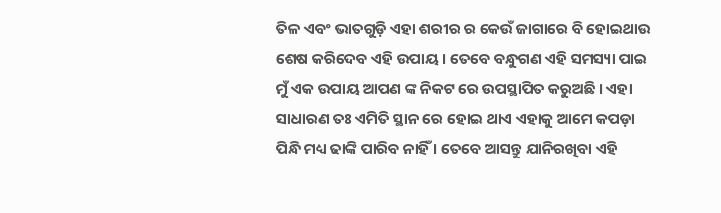ତିଳ ଏବଂ ଭାତଗୁଡ଼ି ଏହା ଶରୀର ର କେଉଁ ଜାଗାରେ ବି ହୋଇଥାଉ ଶେଷ କରିଦେବ ଏହି ଉପାୟ । ତେବେ ବନ୍ଧୁଗଣ ଏହି ସମସ୍ୟା ପାଇ ମୁଁ ଏକ ଉପାୟ ଆପଣ ଙ୍କ ନିକଟ ରେ ଉପସ୍ଥାପିତ କରୁଅଛି । ଏହା ସାଧାରଣ ତଃ ଏମିତି ସ୍ଥାନ ରେ ହୋଇ ଥାଏ ଏହାକୁ ଆମେ କପଡ଼ା ପିନ୍ଧି ମଧ୍ୟ ଢାଙ୍କି ପାରିବ ନାହିଁ । ତେବେ ଆସନ୍ତୁ ଯାନିରଖିବା ଏହି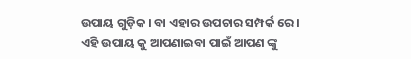ଉପାୟ ଗୁଡ଼ିକ । ବା ଏହାର ଉପଚାର ସମ୍ପର୍କ ରେ ।
ଏହି ଉପାୟ କୁ ଆପଣାଇବା ପାଇଁ ଆପଣ ଙ୍କୁ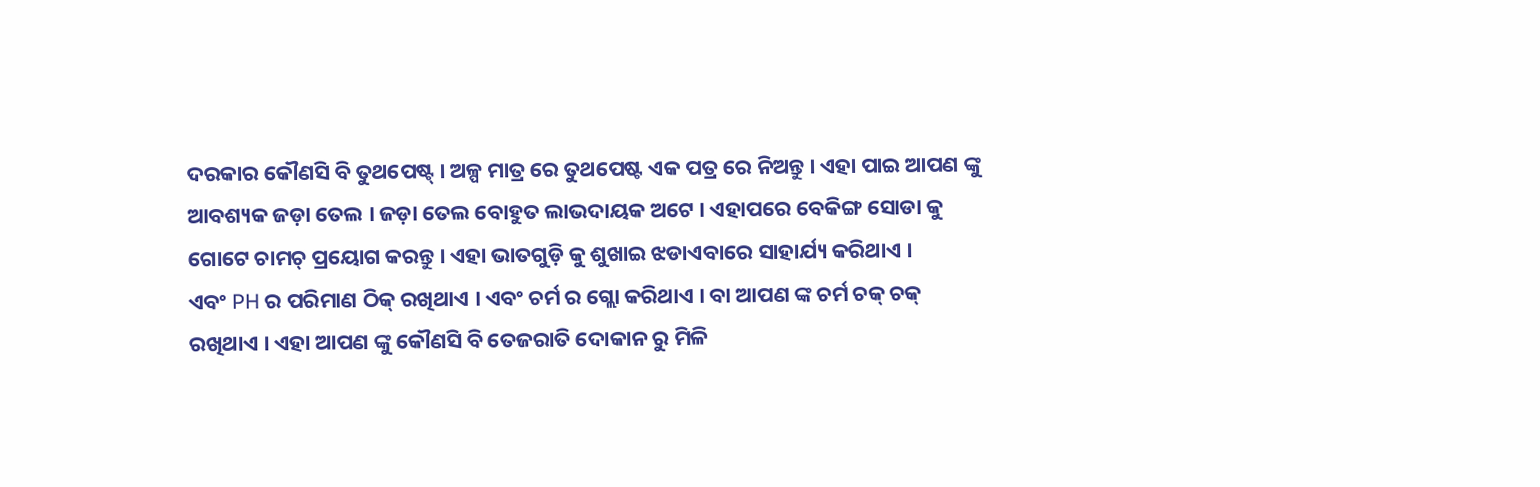ଦରକାର କୌଣସି ବି ତୁଥପେଷ୍ଟ୍ । ଅଳ୍ପ ମାତ୍ର ରେ ତୁଥପେଷ୍ଟ ଏକ ପତ୍ର ରେ ନିଅନ୍ତୁ । ଏହା ପାଇ ଆପଣ ଙ୍କୁ ଆବଶ୍ୟକ ଜଡ଼ା ତେଲ । ଜଡ଼ା ତେଲ ବୋହୁତ ଲାଭଦାୟକ ଅଟେ । ଏହାପରେ ବେକିଙ୍ଗ ସୋଡା କୁ ଗୋଟେ ଚାମଚ୍ ପ୍ରୟୋଗ କରନ୍ତୁ । ଏହା ଭାତଗୁଡ଼ି କୁ ଶୁଖାଇ ଝଡାଏବାରେ ସାହାର୍ଯ୍ୟ କରିଥାଏ ।
ଏବଂ PH ର ପରିମାଣ ଠିକ୍ ରଖିଥାଏ । ଏବଂ ଚର୍ମ ର ଗ୍ଲୋ କରିଥାଏ । ବା ଆପଣ ଙ୍କ ଚର୍ମ ଚକ୍ ଚକ୍ ରଖିଥାଏ । ଏହା ଆପଣ ଙ୍କୁ କୌଣସି ବି ତେଜରାତି ଦୋକାନ ରୁ ମିଳି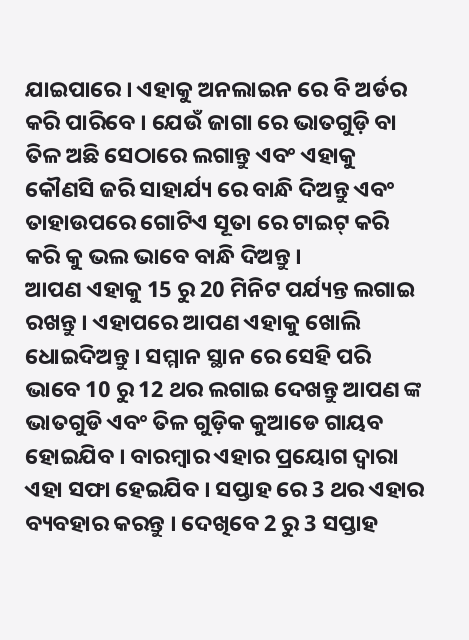ଯାଇପାରେ । ଏହାକୁ ଅନଲାଇନ ରେ ବି ଅର୍ଡର କରି ପାରିବେ । ଯେଉଁ ଜାଗା ରେ ଭାତଗୁଡ଼ି ବା ତିଳ ଅଛି ସେଠାରେ ଲଗାନ୍ତୁ ଏବଂ ଏହାକୁ କୌଣସି ଜରି ସାହାର୍ଯ୍ୟ ରେ ବାନ୍ଧି ଦିଅନ୍ତୁ ଏବଂ ତାହାଉପରେ ଗୋଟିଏ ସୂତା ରେ ଟାଇଟ୍ କରି କରି କୁ ଭଲ ଭାବେ ବାନ୍ଧି ଦିଅନ୍ତୁ ।
ଆପଣ ଏହାକୁ 15 ରୁ 20 ମିନିଟ ପର୍ଯ୍ୟନ୍ତ ଲଗାଇ ରଖନ୍ତୁ । ଏହାପରେ ଆପଣ ଏହାକୁ ଖୋଲି ଧୋଇଦିଅନ୍ତୁ । ସମ୍ମାନ ସ୍ଥାନ ରେ ସେହି ପରି ଭାବେ 10 ରୁ 12 ଥର ଲଗାଇ ଦେଖନ୍ତୁ ଆପଣ ଙ୍କ ଭାତଗୁଡି ଏବଂ ତିଳ ଗୁଡ଼ିକ କୁଆଡେ ଗାୟବ ହୋଇଯିବ । ବାରମ୍ବାର ଏହାର ପ୍ରୟୋଗ ଦ୍ଵାରା ଏହା ସଫା ହେଇଯିବ । ସପ୍ତାହ ରେ 3 ଥର ଏହାର ବ୍ୟବହାର କରନ୍ତୁ । ଦେଖିବେ 2 ରୁ 3 ସପ୍ତାହ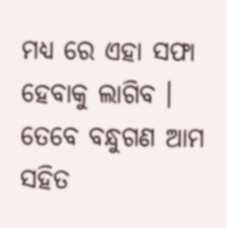ମଧ୍ୟ ରେ ଏହା ସଫା ହେବାକୁ ଲାଗିବ । ତେବେ ବନ୍ଧୁଗଣ ଆମ ସହିତ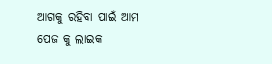ଆଗକୁ ରହିବା ପାଇଁ ଆମ ପେଜ କୁ ଲାଇକ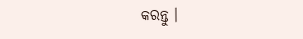କରନ୍ତୁ ।